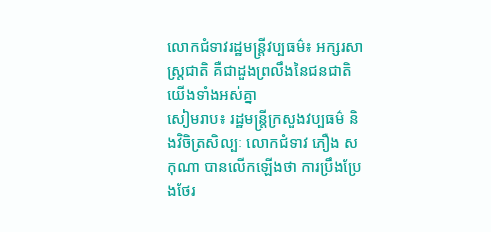លោកជំទាវរដ្ឋមន្ត្រីវប្បធម៌៖ អក្សរសាស្ត្រជាតិ គឺជាដួងព្រលឹងនៃជនជាតិយើងទាំងអស់គ្នា
សៀមរាប៖ រដ្ឋមន្ត្រីក្រសួងវប្បធម៌ និងវិចិត្រសិល្បៈ លោកជំទាវ ភឿង សកុណា បានលើកឡើងថា ការប្រឹងប្រែងថែរ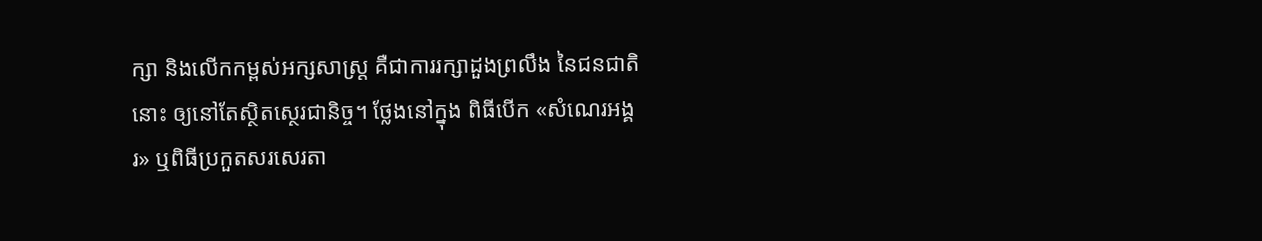ក្សា និងលើកកម្ពស់អក្សសាស្ត្រ គឺជាការរក្សាដួងព្រលឹង នៃជនជាតិនោះ ឲ្យនៅតែស្ថិតស្ថេរជានិច្ច។ ថ្លែងនៅក្នុង ពិធីបើក «សំណេរអង្គរ» ឬពិធីប្រកួតសរសេរតា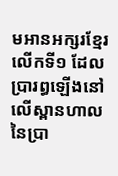មអានអក្សរខ្មែរ លើកទី១ ដែលប្រារព្ធឡើងនៅលើស្ពានហាល នៃប្រា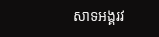សាទអង្គរវ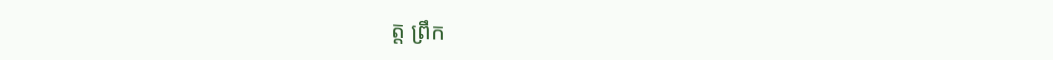ត្ត ព្រឹក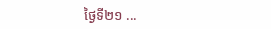ថ្ងៃទី២១ ...